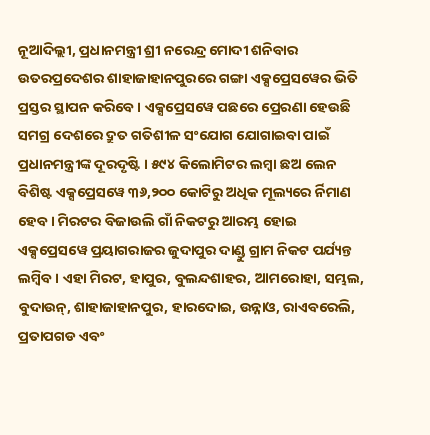ନୂଆଦିଲ୍ଲୀ, ପ୍ରଧାନମନ୍ତ୍ରୀ ଶ୍ରୀ ନରେନ୍ଦ୍ର ମୋଦୀ ଶନିବାର ଉତରପ୍ରଦେଶର ଶାହାଜାହାନପୁରରେ ଗଙ୍ଗା ଏକ୍ସପ୍ରେସୱେର ଭିତି ପ୍ରସ୍ତର ସ୍ଥାପନ କରିବେ । ଏକ୍ସପ୍ରେସୱେ ପଛରେ ପ୍ରେରଣା ହେଉଛି ସମଗ୍ର ଦେଶରେ ଦ୍ରୁତ ଗତିଶୀଳ ସଂଯୋଗ ଯୋଗାଇବା ପାଇଁ ପ୍ରଧାନମନ୍ତ୍ରୀଙ୍କ ଦୂରଦୃଷ୍ଟି । ୫୯୪ କିଲୋମିଟର ଲମ୍ବା ଛଅ ଲେନ ବିଶିଷ୍ଟ ଏକ୍ସପ୍ରେସୱେ ୩୬,୨୦୦ କୋଟିରୁ ଅଧିକ ମୂଲ୍ୟରେ ର୍ନିମାଣ ହେବ । ମିରଟର ବିଜାଉଲି ଗାଁ ନିକଟରୁ ଆରମ୍ଭ ହୋଇ ଏକ୍ସପ୍ରେସୱେ ପ୍ରୟାଗରାଜର ଜୁଦାପୁର ଦାଣ୍ଡୁ ଗ୍ରାମ ନିକଟ ପର୍ଯ୍ୟନ୍ତ ଲମ୍ବିବ । ଏହା ମିରଟ, ହାପୁର, ବୁଲନ୍ଦଶାହର, ଆମରୋହା, ସମ୍ଭଲ, ବୁଦାଉନ୍, ଶାହାଜାହାନପୁର, ହାରଦୋଇ, ଉନ୍ନାଓ, ରାଏବରେଲି, ପ୍ରତାପଗଡ ଏବଂ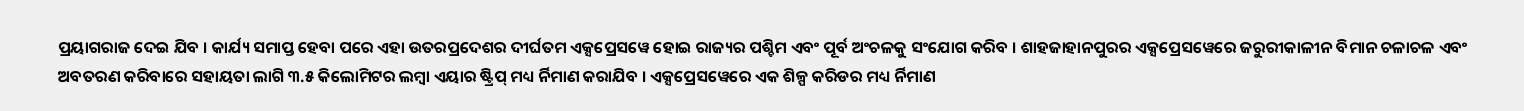ପ୍ରୟାଗରାଜ ଦେଇ ଯିବ । କାର୍ଯ୍ୟ ସମାପ୍ତ ହେବା ପରେ ଏହା ଉତରପ୍ରଦେଶର ଦୀର୍ଘତମ ଏକ୍ସପ୍ରେସୱେ ହୋଇ ରାଜ୍ୟର ପଶ୍ଚିମ ଏବଂ ପୂର୍ବ ଅଂଚଳକୁ ସଂଯୋଗ କରିବ । ଶାହଜାହାନପୁରର ଏକ୍ସପ୍ରେସୱେରେ ଜରୁରୀକାଳୀନ ବିମାନ ଚଳାଚଳ ଏବଂ ଅବତରଣ କରିବାରେ ସହାୟତା ଲାଗି ୩.୫ କିଲୋମିଟର ଲମ୍ବା ଏୟାର ଷ୍ଟ୍ରିପ୍ ମଧ୍ୟ ର୍ନିମାଣ କରାଯିବ । ଏକ୍ସପ୍ରେସୱେରେ ଏକ ଶିଳ୍ପ କରିଡର ମଧ୍ୟ ର୍ନିମାଣ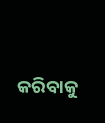କରିବାକୁ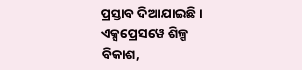ପ୍ରସ୍ତାବ ଦିଆଯାଇଛି ।
ଏକ୍ସପ୍ରେସୱେ ଶିଳ୍ପ ବିକାଶ,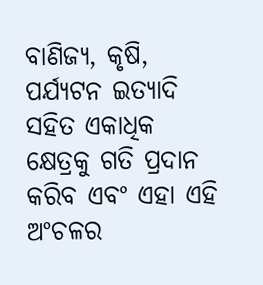ବାଣିଜ୍ୟ, କୃଷି, ପର୍ଯ୍ୟଟନ ଇତ୍ୟାଦି ସହିତ ଏକାଧିକ କ୍ଷେତ୍ରକୁ ଗତି ପ୍ରଦାନ କରିବ ଏବଂ ଏହା ଏହି ଅଂଚଳର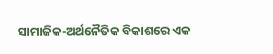ସାମାଜିକ-ଅର୍ଥନୈତିକ ବିକାଶରେ ଏକ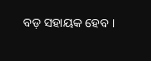ବଡ଼ ସହାୟକ ହେବ ।